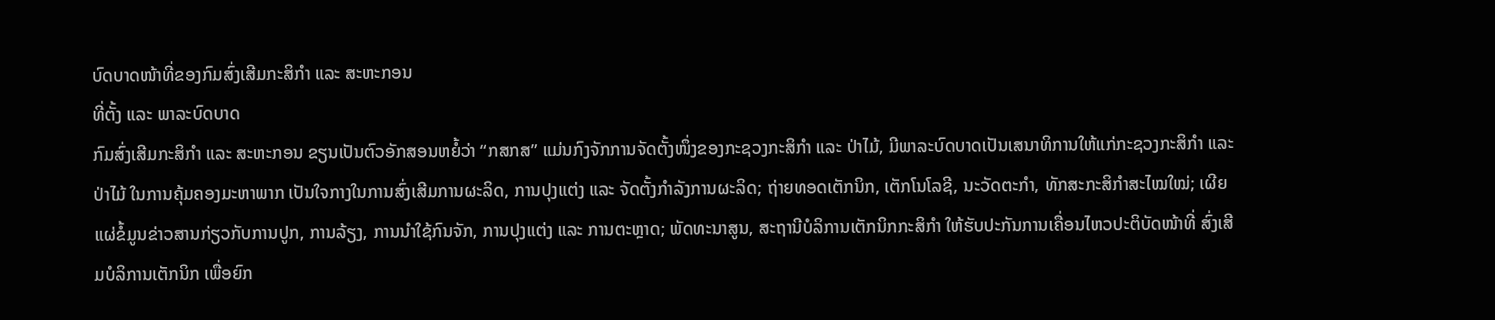ບົດບາດໜ້າທີ່ຂອງກົມສົ່ງເສີມກະສິກໍາ ແລະ ສະຫະກອນ
ທີ່ຕັ້ງ ແລະ ພາລະບົດບາດ
ກົມສົ່ງເສີມກະສິກຳ ແລະ ສະຫະກອນ ຂຽນເປັນຕົວອັກສອນຫຍໍ້ວ່າ “ກສກສ” ແມ່ນກົງຈັກການຈັດຕັ້ງໜຶ່ງຂອງກະຊວງກະສິກຳ ແລະ ປ່າໄມ້, ມີພາລະບົດບາດເປັນເສນາທິການໃຫ້ແກ່ກະຊວງກະສິກຳ ແລະ ປ່າໄມ້ ໃນການຄຸ້ມຄອງມະຫາພາກ ເປັນໃຈກາງໃນການສົ່ງເສີມການຜະລິດ, ການປຸງແຕ່ງ ແລະ ຈັດຕັ້ງກໍາລັງການຜະລິດ; ຖ່າຍທອດເຕັກນິກ, ເຕັກໂນໂລຊີ, ນະວັດຕະກຳ, ທັກສະກະສິກຳສະໄໝໃໝ່; ເຜີຍແຜ່ຂໍ້ມູນຂ່າວສານກ່ຽວກັບການປູກ, ການລ້ຽງ, ການນຳໃຊ້ກົນຈັກ, ການປຸງແຕ່ງ ແລະ ການຕະຫຼາດ; ພັດທະນາສູນ, ສະຖານີບໍລິການເຕັກນິກກະສິກຳ ໃຫ້ຮັບປະກັນການເຄື່ອນໄຫວປະຕິບັດໜ້າທີ່ ສົ່ງເສີມບໍລິການເຕັກນິກ ເພື່ອຍົກ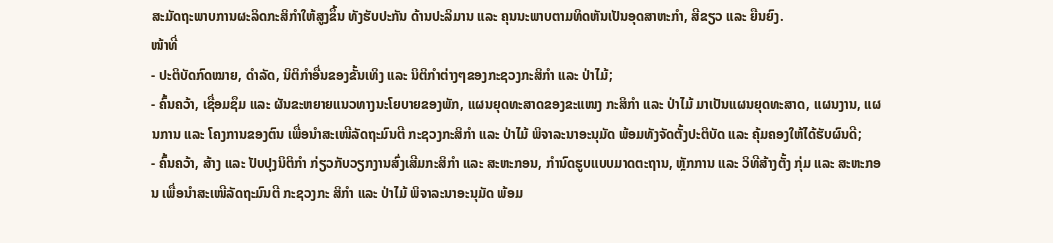ສະມັດຖະພາບການຜະລິດກະສິກຳໃຫ້ສູງຂຶ້ນ ທັງຮັບປະກັນ ດ້ານປະລິມານ ແລະ ຄຸນນະພາບຕາມທິດຫັນເປັນອຸດສາຫະກຳ, ສີຂຽວ ແລະ ຍືນຍົງ.
ໜ້າທີ່
- ປະຕິບັດກົດໝາຍ, ດໍາລັດ, ນິຕິກໍາອື່ນຂອງຂັ້ນເທິງ ແລະ ນິຕິກໍາຕ່າງໆຂອງກະຊວງກະສິກໍາ ແລະ ປ່າໄມ້;
- ຄົ້ນຄວ້າ, ເຊື່ອມຊຶມ ແລະ ຜັນຂະຫຍາຍແນວທາງນະໂຍບາຍຂອງພັກ, ແຜນຍຸດທະສາດຂອງຂະແໜງ ກະສິກຳ ແລະ ປ່າໄມ້ ມາເປັນແຜນຍຸດທະສາດ, ແຜນງານ, ແຜນການ ແລະ ໂຄງການຂອງຕົນ ເພື່ອນຳສະເໜີລັດຖະມົນຕີ ກະຊວງກະສິກຳ ແລະ ປ່າໄມ້ ພິຈາລະນາອະນຸມັດ ພ້ອມທັງຈັດຕັ້ງປະຕິບັດ ແລະ ຄຸ້ມຄອງໃຫ້ໄດ້ຮັບຜົນດີ;
- ຄົ້ນຄວ້າ, ສ້າງ ແລະ ປັບປຸງນິຕິກຳ ກ່ຽວກັບວຽກງານສົ່ງເສີມກະສິກຳ ແລະ ສະຫະກອນ, ກໍານົດຮູບແບບມາດຕະຖານ, ຫຼັກການ ແລະ ວິທີສ້າງຕັ້ງ ກຸ່ມ ແລະ ສະຫະກອນ ເພື່ອນໍາສະເໜີລັດຖະມົນຕີ ກະຊວງກະ ສິກຳ ແລະ ປ່າໄມ້ ພິຈາລະນາອະນຸມັດ ພ້ອມ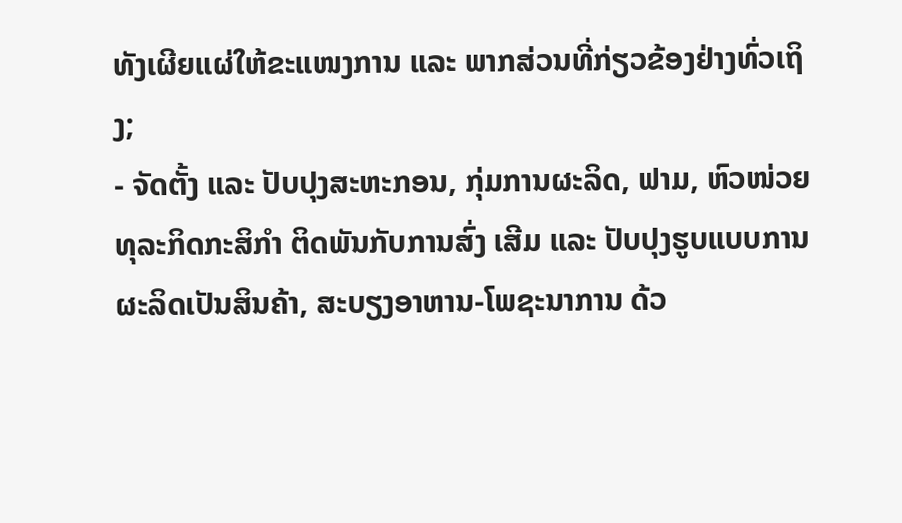ທັງເຜີຍແຜ່ໃຫ້ຂະແໜງການ ແລະ ພາກສ່ວນທີ່ກ່ຽວຂ້ອງຢ່າງທົ່ວເຖິງ;
- ຈັດຕັ້ງ ແລະ ປັບປຸງສະຫະກອນ, ກຸ່ມການຜະລິດ, ຟາມ, ຫົວໜ່ວຍທຸລະກິດກະສິກໍາ ຕິດພັນກັບການສົ່ງ ເສີມ ແລະ ປັບປຸງຮູບແບບການຜະລິດເປັນສິນຄ້າ, ສະບຽງອາຫານ-ໂພຊະນາການ ດ້ວ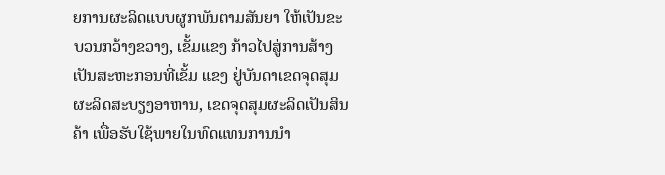ຍການຜະລິດແບບຜູກພັນຕາມສັນຍາ ໃຫ້ເປັນຂະບວນກວ້າງຂວາງ, ເຂັ້ມແຂງ ກ້າວໄປສູ່ການສ້າງເປັນສະຫະກອນທີ່ເຂັ້ມ ແຂງ ຢູ່ບັນດາເຂດຈຸດສຸມຜະລິດສະບຽງອາຫານ, ເຂດຈຸດສຸມຜະລິດເປັນສິນຄ້າ ເພື່ອຮັບໃຊ້ພາຍໃນທົດແທນການນໍາ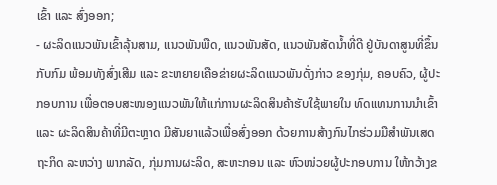ເຂົ້າ ແລະ ສົ່ງອອກ;
- ຜະລິດແນວພັນເຂົ້າລຸ້ນສາມ, ແນວພັນພືດ, ແນວພັນສັດ, ແນວພັນສັດນໍ້າທີ່ດີ ຢູ່ບັນດາສູນທີ່ຂຶ້ນກັບກົມ ພ້ອມທັງສົ່ງເສີມ ແລະ ຂະຫຍາຍເຄືອຂ່າຍຜະລິດແນວພັນດັ່ງກ່າວ ຂອງກຸ່ມ, ຄອບຄົວ, ຜູ້ປະກອບການ ເພື່ອຕອບສະໜອງແນວພັນໃຫ້ແກ່ການຜະລິດສິນຄ້າຮັບໃຊ້ພາຍໃນ ທົດແທນການນໍາເຂົ້າ ແລະ ຜະລິດສິນຄ້າທີ່ມີຕະຫຼາດ ມີສັນຍາແລ້ວເພື່ອສົ່ງອອກ ດ້ວຍການສ້າງກົນໄກຮ່ວມມືສຳພັນເສດຖະກິດ ລະຫວ່າງ ພາກລັດ, ກຸ່ມການຜະລິດ, ສະຫະກອນ ແລະ ຫົວໜ່ວຍຜູ້ປະກອບການ ໃຫ້ກວ້າງຂ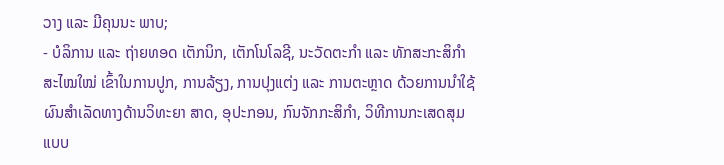ວາງ ແລະ ມີຄຸນນະ ພາບ;
- ບໍລິການ ແລະ ຖ່າຍທອດ ເຕັກນິກ, ເຕັກໂນໂລຊີ, ນະວັດຕະກໍາ ແລະ ທັກສະກະສິກຳສະໄໝໃໝ່ ເຂົ້າໃນການປູກ, ການລ້ຽງ, ການປຸງແຕ່ງ ແລະ ການຕະຫຼາດ ດ້ວຍການນຳໃຊ້ຜົນສຳເລັດທາງດ້ານວິທະຍາ ສາດ, ອຸປະກອນ, ກົນຈັກກະສິກຳ, ວິທີການກະເສດສຸມແບບ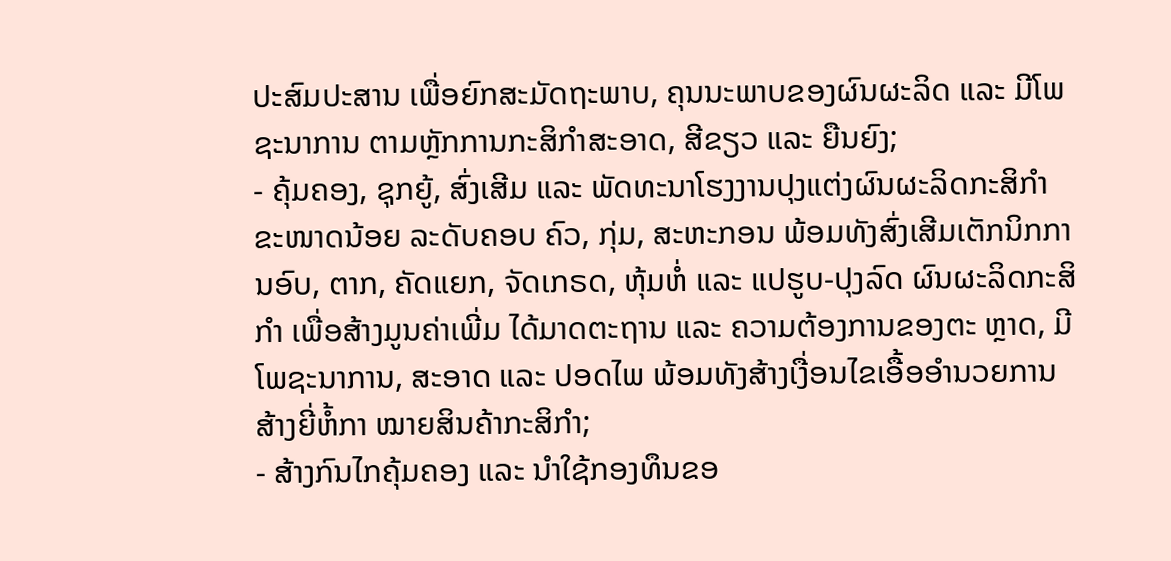ປະສົມປະສານ ເພື່ອຍົກສະມັດຖະພາບ, ຄຸນນະພາບຂອງຜົນຜະລິດ ແລະ ມີໂພຊະນາການ ຕາມຫຼັກການກະສິກໍາສະອາດ, ສີຂຽວ ແລະ ຍືນຍົງ;
- ຄຸ້ມຄອງ, ຊຸກຍູ້, ສົ່ງເສີມ ແລະ ພັດທະນາໂຮງງານປຸງແຕ່ງຜົນຜະລິດກະສິກໍາຂະໜາດນ້ອຍ ລະດັບຄອບ ຄົວ, ກຸ່ມ, ສະຫະກອນ ພ້ອມທັງສົ່ງເສີມເຕັກນິກການອົບ, ຕາກ, ຄັດແຍກ, ຈັດເກຣດ, ຫຸ້ມຫໍ່ ແລະ ແປຮູບ-ປຸງລົດ ຜົນຜະລິດກະສິກຳ ເພື່ອສ້າງມູນຄ່າເພີ່ມ ໄດ້ມາດຕະຖານ ແລະ ຄວາມຕ້ອງການຂອງຕະ ຫຼາດ, ມີໂພຊະນາການ, ສະອາດ ແລະ ປອດໄພ ພ້ອມທັງສ້າງເງື່ອນໄຂເອື້ອອຳນວຍການສ້າງຍີ່ຫໍ້ກາ ໝາຍສິນຄ້າກະສິກຳ;
- ສ້າງກົນໄກຄຸ້ມຄອງ ແລະ ນຳໃຊ້ກອງທຶນຂອ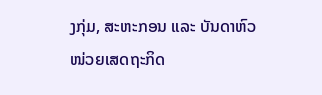ງກຸ່ມ, ສະຫະກອນ ແລະ ບັນດາຫົວໜ່ວຍເສດຖະກິດ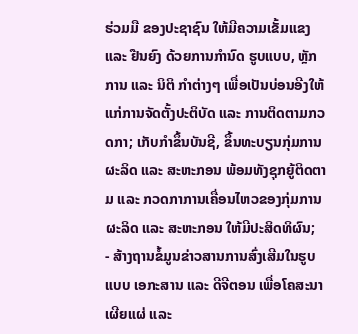ຮ່ວມມື ຂອງປະຊາຊົນ ໃຫ້ມີຄວາມເຂັ້ມແຂງ ແລະ ຢືນຍົງ ດ້ວຍການກໍານົດ ຮູບແບບ, ຫຼັກການ ແລະ ນິຕິ ກຳຕ່າງໆ ເພື່ອເປັນບ່ອນອີງໃຫ້ແກ່ການຈັດຕັ້ງປະຕິບັດ ແລະ ການຕິດຕາມກວດກາ; ເກັບກໍາຂຶ້ນບັນຊີ, ຂຶ້ນທະບຽນກຸ່ມການຜະລິດ ແລະ ສະຫະກອນ ພ້ອມທັງຊຸກຍູ້ຕິດຕາມ ແລະ ກວດກາການເຄື່ອນໄຫວຂອງກຸ່ມການຜະລິດ ແລະ ສະຫະກອນ ໃຫ້ມີປະສິດທິຜົນ;
- ສ້າງຖານຂໍ້ມູນຂ່າວສານການສົ່ງເສີມໃນຮູບແບບ ເອກະສານ ແລະ ດີຈີຕອນ ເພື່ອໂຄສະນາເຜີຍແຜ່ ແລະ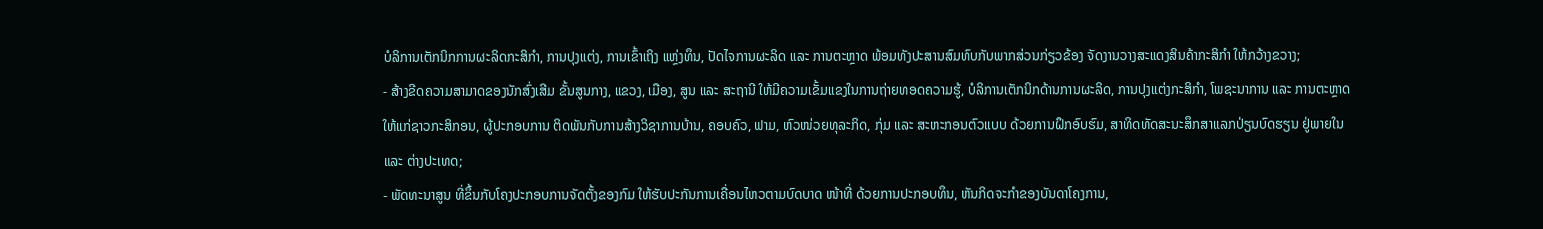ບໍລິການເຕັກນິກການຜະລິດກະສິກຳ, ການປຸງແຕ່ງ, ການເຂົ້າເຖິງ ແຫຼ່ງທຶນ, ປັດໄຈການຜະລິດ ແລະ ການຕະຫຼາດ ພ້ອມທັງປະສານສົມທົບກັບພາກສ່ວນກ່ຽວຂ້ອງ ຈັດງານວາງສະແດງສິນຄ້າກະສິກໍາ ໃຫ້ກວ້າງຂວາງ;
- ສ້າງຂີດຄວາມສາມາດຂອງນັກສົ່ງເສີມ ຂັ້ນສູນກາງ, ແຂວງ, ເມືອງ, ສູນ ແລະ ສະຖານີ ໃຫ້ມີຄວາມເຂັ້ມແຂງໃນການຖ່າຍທອດຄວາມຮູ້, ບໍລິການເຕັກນິກດ້ານການຜະລິດ, ການປຸງແຕ່ງກະສິກໍາ, ໂພຊະນາການ ແລະ ການຕະຫຼາດ ໃຫ້ແກ່ຊາວກະສິກອນ, ຜູ້ປະກອບການ ຕິດພັນກັບການສ້າງວິຊາການບ້ານ, ຄອບຄົວ, ຟາມ, ຫົວໜ່ວຍທຸລະກິດ, ກຸ່ມ ແລະ ສະຫະກອນຕົວແບບ ດ້ວຍການຝຶກອົບຮົມ, ສາທິດທັດສະນະສຶກສາແລກປ່ຽນບົດຮຽນ ຢູ່ພາຍໃນ ແລະ ຕ່າງປະເທດ;
- ພັດທະນາສູນ ທີ່ຂຶ້ນກັບໂຄງປະກອບການຈັດຕັ້ງຂອງກົມ ໃຫ້ຮັບປະກັນການເຄື່ອນໄຫວຕາມບົດບາດ ໜ້າທີ່ ດ້ວຍການປະກອບທຶນ, ຫັນກິດຈະກໍາຂອງບັນດາໂຄງການ,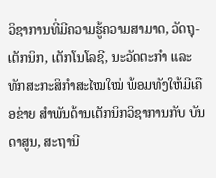ວິຊາການທີ່ມີຄວາມຮູ້ຄວາມສາມາດ, ວັດຖຸ-ເຕັກນິກ, ເຕັກໂນໂລຊີ, ນະວັດຕະກໍາ ແລະ ທັກສະກະສິກໍາສະໄໝໃໝ່ ພ້ອມທັງໃຫ້ມີເຄືອຂ່າຍ ສໍາພັນດ້ານເຕັກນິກວິຊາການກັບ ບັນດາສູນ, ສະຖານີ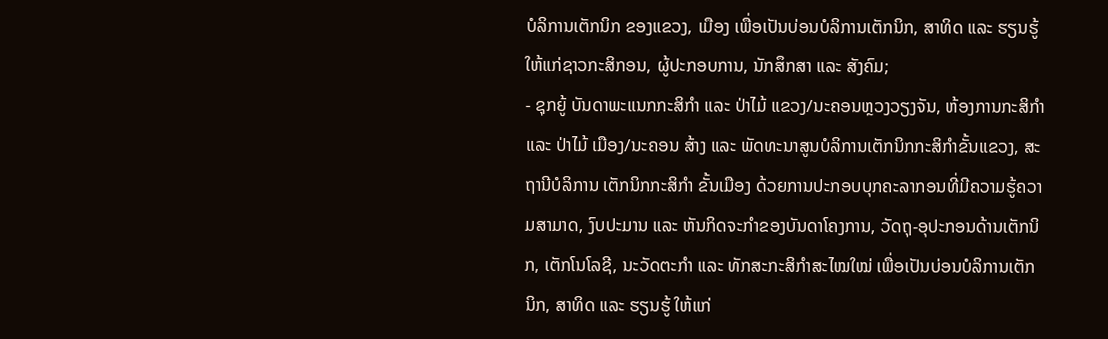ບໍລິການເຕັກນິກ ຂອງແຂວງ, ເມືອງ ເພື່ອເປັນບ່ອນບໍລິການເຕັກນິກ, ສາທິດ ແລະ ຮຽນຮູ້ ໃຫ້ແກ່ຊາວກະສິກອນ, ຜູ້ປະກອບການ, ນັກສຶກສາ ແລະ ສັງຄົມ;
- ຊຸກຍູ້ ບັນດາພະແນກກະສິກໍາ ແລະ ປ່າໄມ້ ແຂວງ/ນະຄອນຫຼວງວຽງຈັນ, ຫ້ອງການກະສິກໍາ ແລະ ປ່າໄມ້ ເມືອງ/ນະຄອນ ສ້າງ ແລະ ພັດທະນາສູນບໍລິການເຕັກນິກກະສິກໍາຂັ້ນແຂວງ, ສະຖານີບໍລິການ ເຕັກນິກກະສິກໍາ ຂັ້ນເມືອງ ດ້ວຍການປະກອບບຸກຄະລາກອນທີ່ມີຄວາມຮູ້ຄວາມສາມາດ, ງົບປະມານ ແລະ ຫັນກິດຈະກໍາຂອງບັນດາໂຄງການ, ວັດຖຸ-ອຸປະກອນດ້ານເຕັກນິກ, ເຕັກໂນໂລຊີ, ນະວັດຕະກໍາ ແລະ ທັກສະກະສິກໍາສະໄໝໃໝ່ ເພື່ອເປັນບ່ອນບໍລິການເຕັກນິກ, ສາທິດ ແລະ ຮຽນຮູ້ ໃຫ້ແກ່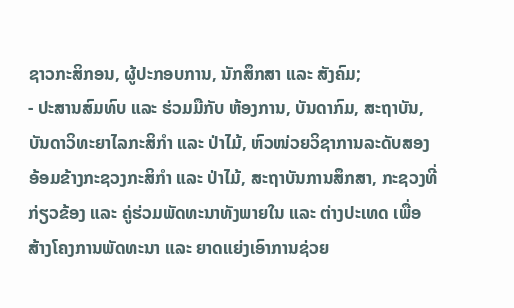ຊາວກະສິກອນ, ຜູ້ປະກອບການ, ນັກສຶກສາ ແລະ ສັງຄົມ;
- ປະສານສົມທົບ ແລະ ຮ່ວມມືກັບ ຫ້ອງການ, ບັນດາກົມ, ສະຖາບັນ, ບັນດາວິທະຍາໄລກະສິກຳ ແລະ ປ່າໄມ້, ຫົວໜ່ວຍວິຊາການລະດັບສອງ ອ້ອມຂ້າງກະຊວງກະສິກຳ ແລະ ປ່າໄມ້, ສະຖາບັນການສຶກສາ, ກະຊວງທີ່ກ່ຽວຂ້ອງ ແລະ ຄູ່ຮ່ວມພັດທະນາທັງພາຍໃນ ແລະ ຕ່າງປະເທດ ເພື່ອສ້າງໂຄງການພັດທະນາ ແລະ ຍາດແຍ່ງເອົາການຊ່ວຍ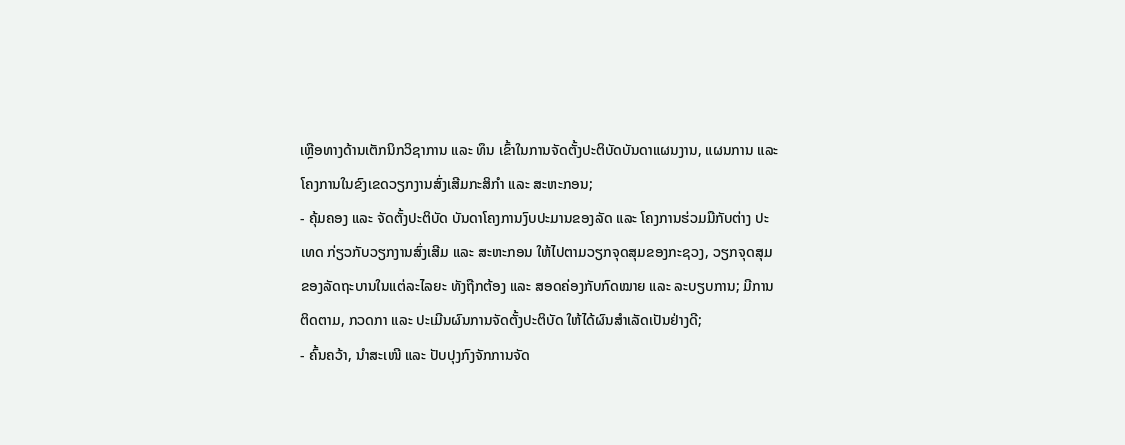ເຫຼືອທາງດ້ານເຕັກນິກວິຊາການ ແລະ ທຶນ ເຂົ້າໃນການຈັດຕັ້ງປະຕິບັດບັນດາແຜນງານ, ແຜນການ ແລະ ໂຄງການໃນຂົງເຂດວຽກງານສົ່ງເສີມກະສິກຳ ແລະ ສະຫະກອນ;
- ຄຸ້ມຄອງ ແລະ ຈັດຕັ້ງປະຕິບັດ ບັນດາໂຄງການງົບປະມານຂອງລັດ ແລະ ໂຄງການຮ່ວມມືກັບຕ່າງ ປະເທດ ກ່ຽວກັບວຽກງານສົ່ງເສີມ ແລະ ສະຫະກອນ ໃຫ້ໄປຕາມວຽກຈຸດສຸມຂອງກະຊວງ, ວຽກຈຸດສຸມຂອງລັດຖະບານໃນແຕ່ລະໄລຍະ ທັງຖືກຕ້ອງ ແລະ ສອດຄ່ອງກັບກົດໝາຍ ແລະ ລະບຽບການ; ມີການຕິດຕາມ, ກວດກາ ແລະ ປະເມີນຜົນການຈັດຕັ້ງປະຕິບັດ ໃຫ້ໄດ້ຜົນສຳເລັດເປັນຢ່າງດີ;
- ຄົ້ນຄວ້າ, ນຳສະເໜີ ແລະ ປັບປຸງກົງຈັກການຈັດ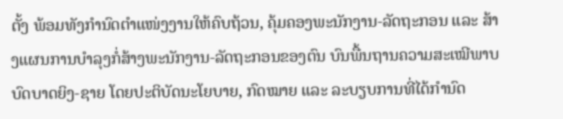ຕັ້ງ ພ້ອມທັງກຳນົດຕຳແໜ່ງງານໃຫ້ຄົບຖ້ວນ, ຄຸ້ມຄອງພະນັກງານ-ລັດຖະກອນ ແລະ ສ້າງແຜນການບໍາລຸງກໍ່ສ້າງພະນັກງານ-ລັດຖະກອນຂອງຕົນ ບົນພື້ນຖານຄວາມສະເໝີພາບບົດບາດຍິງ-ຊາຍ ໂດຍປະຕິບັດນະໂຍບາຍ, ກົດໝາຍ ແລະ ລະບຽບການທີ່ໄດ້ກຳນົດ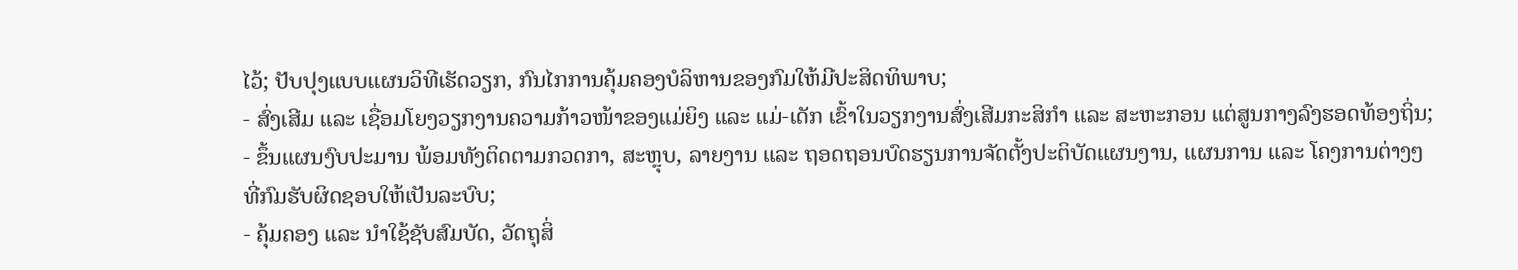ໄວ້; ປັບປຸງແບບແຜນວິທີເຮັດວຽກ, ກົນໄກການຄຸ້ມຄອງບໍລິຫານຂອງກົມໃຫ້ມີປະສິດທິພາບ;
- ສົ່ງເສີມ ແລະ ເຊື່ອມໂຍງວຽກງານຄວາມກ້າວໜ້າຂອງແມ່ຍິງ ແລະ ແມ່-ເດັກ ເຂົ້າໃນວຽກງານສົ່ງເສີມກະສິກຳ ແລະ ສະຫະກອນ ແຕ່ສູນກາງລົງຮອດທ້ອງຖິ່ນ;
- ຂຶ້ນແຜນງົບປະມານ ພ້ອມທັງຕິດຕາມກວດກາ, ສະຫຼຸບ, ລາຍງານ ແລະ ຖອດຖອນບົດຮຽນການຈັດຕັ້ງປະຕິບັດແຜນງານ, ແຜນການ ແລະ ໂຄງການຕ່າງໆ ທີ່ກົມຮັບຜິດຊອບໃຫ້ເປັນລະບົບ;
- ຄຸ້ມຄອງ ແລະ ນຳໃຊ້ຊັບສົມບັດ, ວັດຖຸສິ່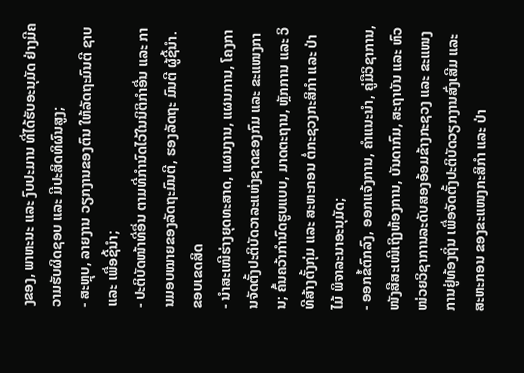ງຂອງ, ພາຫະນະ ແລະ ງົບປະມານ ທີ່ໄດ້ຮັບອະນຸມັດ ຢ່າງມີຄວາມຮັບຜິດຊອບ ແລະ ມີປະສິດທິຜົນສູງ;
- ສະຫຼຸບ, ລາຍງານ ວຽກງານຂອງຕົນ ໃຫ້ລັດຖະມົນຕີ ຊາບ ແລະ ເພື່ອຊີ້ນໍາ;
- ປະຕິບັດໜ້າທີ່ອື່ນ ຕາມທີ່ກໍານົດໄວ້ໃນນິຕິກໍາອື່ນ ແລະ ການມອບໝາຍຂອງລັດຖະມົນຕີ, ຮອງລັດຖະ ມົນຕີ ຜູ້ຊີ້ນໍາ.
ຂອບເຂດສິດ
- ນໍາສະເໜີຮ່າງຍຸດທະສາດ, ແຜນງານ, ແຜນການ, ໂຄງການຈັດຕັ້ງປະຕິບັດວາລະແຫ່ງຊາດຂອງກົມ ແລະ ຂະແໜງການ; ຄົ້ນຄວ້າກໍານົດຮູບແບບ, ມາດຕະຖານ, ຫຼັກການ ແລະ ວິທີສ້າງຕັ້ງກຸ່ມ ແລະ ສະຫະກອນ ຕໍ່ກະຊວງກະສິກຳ ແລະ ປ່າໄມ້ ພິຈາລະນາອະນຸມັດ;
- ອອກຂໍ້ຕົກລົງ, ອອກແຈ້ງການ, ຄໍາແນະນໍາ, ຄູ່ມືວິຊາການ, ໜັງສືສະເໜີເຖິງຫ້ອງການ, ບັນດາກົມ, ສະຖາບັນ ແລະ ຫົວໜ່ວຍວິຊາການລະດັບສອງອ້ອມຂ້າງກະຊວງ ແລະ ຂະແໜງການຢູ່ທ້ອງຖິ່ນ ເພື່ອຈັດຕັ້ງປະຕິບັດວຽກງານສົ່ງເສີມ ແລະ ສະຫະກອນ ຂອງຂະແໜງກະສິກໍາ ແລະ ປ່າ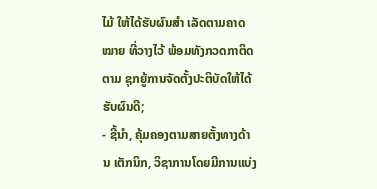ໄມ້ ໃຫ້ໄດ້ຮັບຜົນສຳ ເລັດຕາມຄາດໝາຍ ທີ່ວາງໄວ້ ພ້ອມທັງກວດກາຕິດຕາມ ຊຸກຍູ້ການຈັດຕັ້ງປະຕິບັດໃຫ້ໄດ້ຮັບຜົນດີ;
- ຊີ້ນຳ, ຄຸ້ມຄອງຕາມສາຍຕັ້ງທາງດ້ານ ເຕັກນິກ, ວິຊາການໂດຍມີການແບ່ງ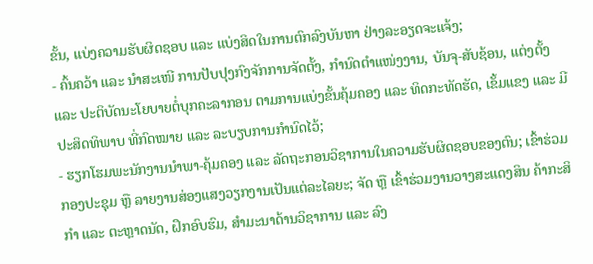ຂັ້ນ, ແບ່ງຄວາມຮັບຜິດຊອບ ແລະ ແບ່ງສິດໃນການຕົກລົງບັນຫາ ຢ່າງລະອຽດຈະແຈ້ງ;
- ຄົ້ນຄວ້າ ແລະ ນຳສະເໜີ ການປັບປຸງກົງຈັກການຈັດຕັ້ງ, ກຳນົດຕຳແໜ່ງງານ, ບັນຈຸ-ສັບຊ້ອນ, ແຕ່ງຕັ້ງ ແລະ ປະຕິບັດນະໂຍບາຍຕໍ່ບຸກຄະລາກອນ ຕາມການແບ່ງຂັ້ນຄຸ້ມຄອງ ແລະ ທິດກະທັດຮັດ, ເຂັ້ມແຂງ ແລະ ມີປະສິດທິພາບ ທີ່ກົດໝາຍ ແລະ ລະບຽບການກໍານົດໄວ້;
- ຮຽກໂຮມພະນັກງານນໍາພາ-ຄຸ້ມຄອງ ແລະ ລັດຖະກອນວິຊາການໃນຄວາມຮັບຜິດຊອບຂອງຕົນ; ເຂົ້າຮ່ວມກອງປະຊຸມ ຫຼື ລາຍງານສ່ອງແສງວຽກງານເປັນແຕ່ລະໄລຍະ; ຈັດ ຫຼື ເຂົ້າຮ່ວມງານວາງສະແດງສິນ ຄ້າກະສິກໍາ ແລະ ຕະຫຼາດນັດ, ຝຶກອົບຮົມ, ສໍາມະນາດ້ານວິຊາການ ແລະ ລົງ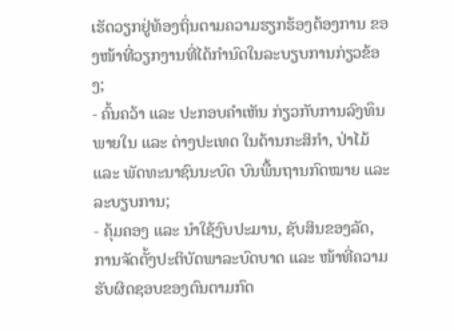ເຮັດວຽກຢູ່ທ້ອງຖິ່ນຕາມຄວາມຮຽກຮ້ອງຕ້ອງການ ຂອງໜ້າທີ່ວຽກງານທີ່ໄດ້ກໍານົດໃນລະບຽບການກ່ຽວຂ້ອງ;
- ຄົ້ນຄວ້າ ແລະ ປະກອບຄໍາເຫັນ ກ່ຽວກັບການລົງທຶນພາຍໃນ ແລະ ຕ່າງປະເທດ ໃນດ້ານກະສິກໍາ, ປ່າໄມ້ ແລະ ພັດທະນາຊົນນະບົດ ບົນພື້ນຖານກົດໝາຍ ແລະ ລະບຽບການ;
- ຄຸ້ມຄອງ ແລະ ນໍາໃຊ້ງົບປະມານ, ຊັບສິນຂອງລັດ, ການຈັດຕັ້ງປະຕິບັດພາລະບົດບາດ ແລະ ໜ້າທີ່ຄວາມຮັບຜິດຊອບຂອງຕົນຕາມກົດ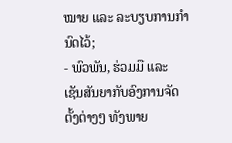ໝາຍ ແລະ ລະບຽບການກຳນົດໄວ້;
- ພົວພັນ, ຮ່ວມມື ແລະ ເຊັນສັນຍາກັບອົງການຈັດຕັ້ງຕ່າງໆ ທັງພາຍ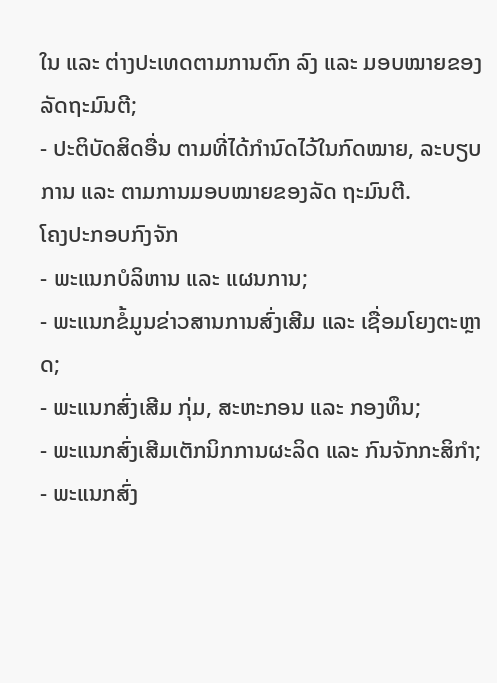ໃນ ແລະ ຕ່າງປະເທດຕາມການຕົກ ລົງ ແລະ ມອບໝາຍຂອງລັດຖະມົນຕີ;
- ປະຕິບັດສິດອື່ນ ຕາມທີ່ໄດ້ກຳນົດໄວ້ໃນກົດໝາຍ, ລະບຽບການ ແລະ ຕາມການມອບໝາຍຂອງລັດ ຖະມົນຕີ.
ໂຄງປະກອບກົງຈັກ
- ພະແນກບໍລິຫານ ແລະ ແຜນການ;
- ພະແນກຂໍ້ມູນຂ່າວສານການສົ່ງເສີມ ແລະ ເຊື່ອມໂຍງຕະຫຼາດ;
- ພະແນກສົ່ງເສີມ ກຸ່ມ, ສະຫະກອນ ແລະ ກອງທຶນ;
- ພະແນກສົ່ງເສີມເຕັກນິກການຜະລິດ ແລະ ກົນຈັກກະສິກຳ;
- ພະແນກສົ່ງ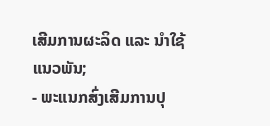ເສີມການຜະລິດ ແລະ ນໍາໃຊ້ແນວພັນ;
- ພະແນກສົ່ງເສີມການປຸ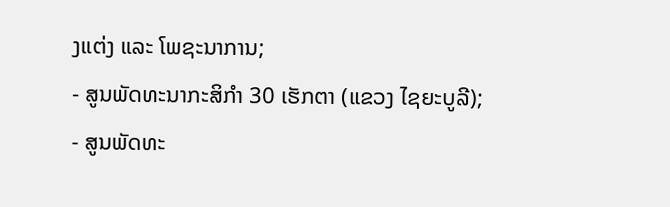ງແຕ່ງ ແລະ ໂພຊະນາການ;
- ສູນພັດທະນາກະສິກຳ 30 ເຮັກຕາ (ແຂວງ ໄຊຍະບູລີ);
- ສູນພັດທະ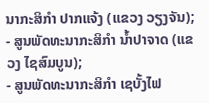ນາກະສິກຳ ປາກແຈ້ງ (ແຂວງ ວຽງຈັນ);
- ສູນພັດທະນາກະສິກຳ ນ້ຳປາຈາດ (ແຂວງ ໄຊສົມບູນ);
- ສູນພັດທະນາກະສິກຳ ເຊບັ້ງໄຟ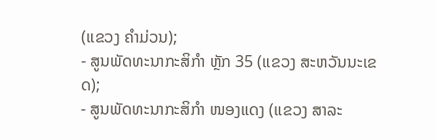(ແຂວງ ຄໍາມ່ວນ);
- ສູນພັດທະນາກະສິກຳ ຫຼັກ 35 (ແຂວງ ສະຫວັນນະເຂດ);
- ສູນພັດທະນາກະສິກຳ ໜອງແດງ (ແຂວງ ສາລະ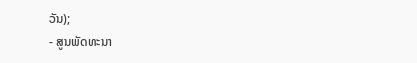ວັນ);
- ສູນພັດທະນາ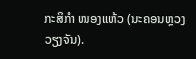ກະສິກຳ ໜອງແຫ້ວ (ນະຄອນຫຼວງວຽງຈັນ).